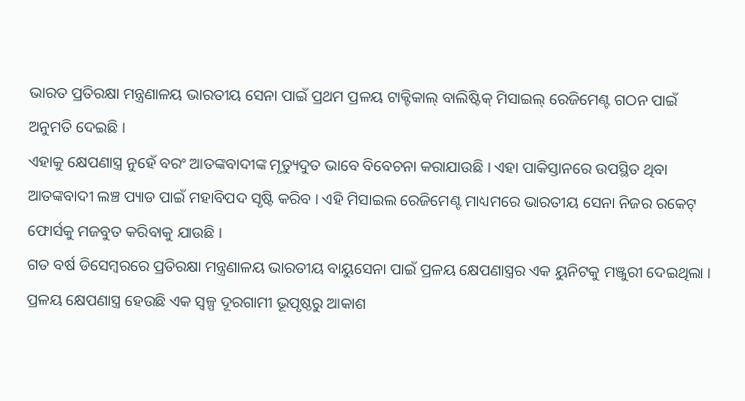ଭାରତ ପ୍ରତିରକ୍ଷା ମନ୍ତ୍ରଣାଳୟ ଭାରତୀୟ ସେନା ପାଇଁ ପ୍ରଥମ ପ୍ରଳୟ ଟାକ୍ଟିକାଲ୍ ବାଲିଷ୍ଟିକ୍ ମିସାଇଲ୍ ରେଜିମେଣ୍ଟ ଗଠନ ପାଇଁ ଅନୁମତି ଦେଇଛି ।
ଏହାକୁ କ୍ଷେପଣାସ୍ତ୍ର ନୁହେଁ ବରଂ ଆତଙ୍କବାଦୀଙ୍କ ମୃତ୍ୟୁଦୁତ ଭାବେ ବିବେଚନା କରାଯାଉଛି । ଏହା ପାକିସ୍ତାନରେ ଉପସ୍ଥିତ ଥିବା ଆତଙ୍କବାଦୀ ଲଞ୍ଚ ପ୍ୟାଡ ପାଇଁ ମହାବିପଦ ସୃଷ୍ଟି କରିବ । ଏହି ମିସାଇଲ ରେଜିମେଣ୍ଟ ମାଧ୍ୟମରେ ଭାରତୀୟ ସେନା ନିଜର ରକେଟ୍ ଫୋର୍ସକୁ ମଜବୁତ କରିବାକୁ ଯାଉଛି ।
ଗତ ବର୍ଷ ଡିସେମ୍ବରରେ ପ୍ରତିରକ୍ଷା ମନ୍ତ୍ରଣାଳୟ ଭାରତୀୟ ବାୟୁସେନା ପାଇଁ ପ୍ରଳୟ କ୍ଷେପଣାସ୍ତ୍ରର ଏକ ୟୁନିଟକୁ ମଞ୍ଜୁରୀ ଦେଇଥିଲା । ପ୍ରଳୟ କ୍ଷେପଣାସ୍ତ୍ର ହେଉଛି ଏକ ସ୍ୱଳ୍ପ ଦୂରଗାମୀ ଭୂପୃଷ୍ଠରୁ ଆକାଶ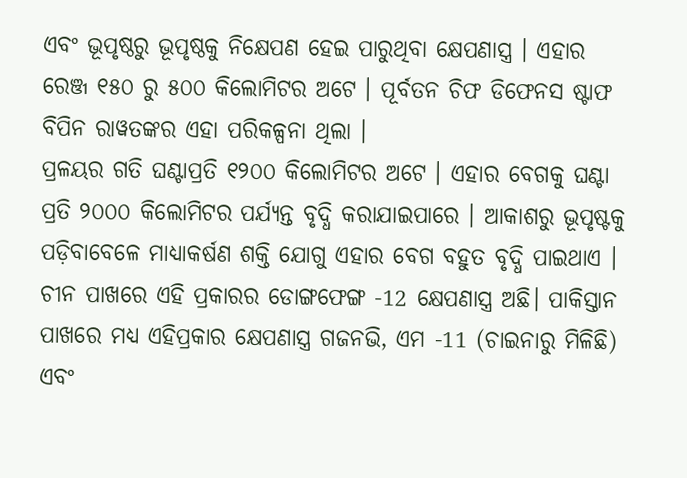ଏବଂ ଭୂପୃଷ୍ଠରୁ ଭୂପୃଷ୍ଠକୁ ନିକ୍ଷେପଣ ହେଇ ପାରୁଥିବା କ୍ଷେପଣାସ୍ତ୍ର । ଏହାର ରେଞ୍ଜ ୧୫୦ ରୁ ୫୦୦ କିଲୋମିଟର ଅଟେ । ପୂର୍ବତନ ଚିଫ ଡିଫେନସ ଷ୍ଟାଫ ବିପିନ ରାୱତଙ୍କର ଏହା ପରିକଳ୍ପନା ଥିଲା ।
ପ୍ରଳୟର ଗତି ଘଣ୍ଟାପ୍ରତି ୧୨୦୦ କିଲୋମିଟର ଅଟେ । ଏହାର ବେଗକୁ ଘଣ୍ଟା ପ୍ରତି ୨୦୦୦ କିଲୋମିଟର ପର୍ଯ୍ୟନ୍ତ ବୃଦ୍ଧି କରାଯାଇପାରେ । ଆକାଶରୁ ଭୂପୃଷ୍ଟକୁ ପଡ଼ିବାବେଳେ ମାଧ୍ୟାକର୍ଷଣ ଶକ୍ତି ଯୋଗୁ ଏହାର ବେଗ ବହୁତ ବୃଦ୍ଧି ପାଇଥାଏ ।
ଚୀନ ପାଖରେ ଏହି ପ୍ରକାରର ଡୋଙ୍ଗଫେଙ୍ଗ -12 କ୍ଷେପଣାସ୍ତ୍ର ଅଛି। ପାକିସ୍ତାନ ପାଖରେ ମଧ୍ୟ ଏହିପ୍ରକାର କ୍ଷେପଣାସ୍ତ୍ର ଗଜନଭି, ଏମ -11 (ଚାଇନାରୁ ମିଳିଛି) ଏବଂ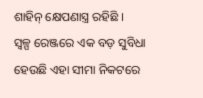ଶାହିନ୍ କ୍ଷେପଣାସ୍ତ୍ର ରହିଛି ।
ସ୍ୱଳ୍ପ ରେଞ୍ଜରେ ଏକ ବଡ଼ ସୁବିଧା ହେଉଛି ଏହା ସୀମା ନିକଟରେ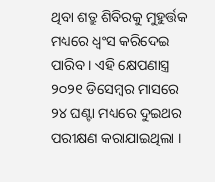ଥିବା ଶତ୍ରୁ ଶିବିରକୁ ମୁହୁର୍ତ୍ତକ ମଧ୍ୟରେ ଧ୍ୱଂସ କରିଦେଇ ପାରିବ । ଏହି କ୍ଷେପଣାସ୍ତ୍ର ୨୦୨୧ ଡିସେମ୍ବର ମାସରେ ୨୪ ଘଣ୍ଟା ମଧ୍ୟରେ ଦୁଇଥର ପରୀକ୍ଷଣ କରାଯାଇଥିଲା ।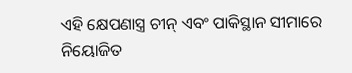ଏହି କ୍ଷେପଣାସ୍ତ୍ର ଚୀନ୍ ଏବଂ ପାକିସ୍ଥାନ ସୀମାରେ ନିୟୋଜିତ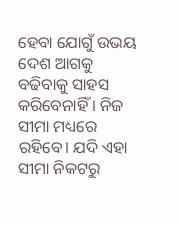ହେବା ଯୋଗୁଁ ଉଭୟ ଦେଶ ଆଗକୁ ବଢିବାକୁ ସାହସ କରିବେନାହିଁ । ନିଜ ସୀମା ମଧ୍ୟରେ ରହିବେ। ଯଦି ଏହା ସୀମା ନିକଟରୁ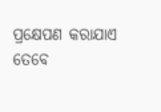ପ୍ରକ୍ଷେପଣ କରାଯାଏ ତେବେ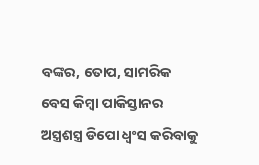ବଙ୍କର, ତୋପ, ସାମରିକ ବେସ କିମ୍ବା ପାକିସ୍ତାନର ଅସ୍ତ୍ରଶସ୍ତ୍ର ଡିପୋ ଧ୍ୱଂସ କରିବାକୁ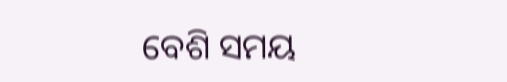ବେଶି ସମୟ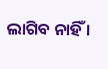ଲାଗିବ ନାହିଁ ।